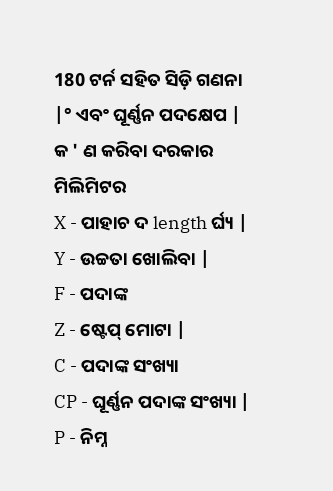180 ଟର୍ନ ସହିତ ସିଡ଼ି ଗଣନା |° ଏବଂ ଘୂର୍ଣ୍ଣନ ପଦକ୍ଷେପ |
କ ' ଣ କରିବା ଦରକାର ମିଲିମିଟର
X - ପାହାଚ ଦ length ର୍ଘ୍ୟ |
Y - ଉଚ୍ଚତା ଖୋଲିବା |
F - ପଦାଙ୍କ
Z - ଷ୍ଟେପ୍ ମୋଟା |
C - ପଦାଙ୍କ ସଂଖ୍ୟା
CP - ଘୂର୍ଣ୍ଣନ ପଦାଙ୍କ ସଂଖ୍ୟା |
P - ନିମ୍ନ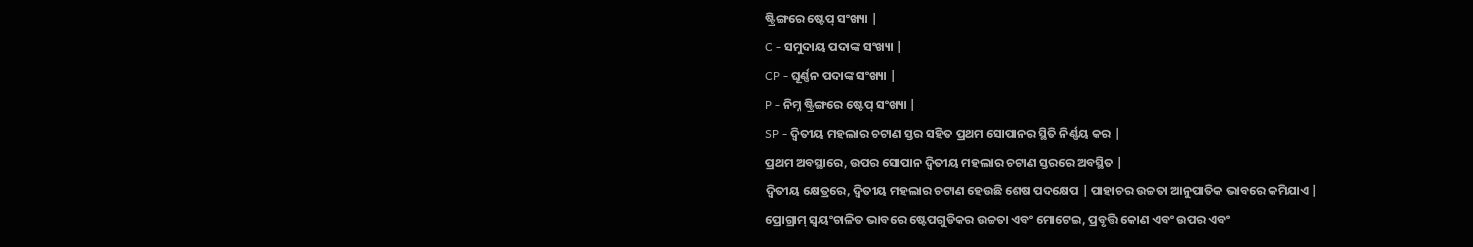ଷ୍ଟ୍ରିଙ୍ଗରେ ଷ୍ଟେପ୍ ସଂଖ୍ୟା |
C - ସମୁଦାୟ ପଦାଙ୍କ ସଂଖ୍ୟା |
CP - ଘୂର୍ଣ୍ଣନ ପଦାଙ୍କ ସଂଖ୍ୟା |
P - ନିମ୍ନ ଷ୍ଟ୍ରିଙ୍ଗରେ ଷ୍ଟେପ୍ ସଂଖ୍ୟା |
SP - ଦ୍ୱିତୀୟ ମହଲାର ଚଟାଣ ସ୍ତର ସହିତ ପ୍ରଥମ ସୋପାନର ସ୍ଥିତି ନିର୍ଣ୍ଣୟ କର |
ପ୍ରଥମ ଅବସ୍ଥାରେ, ଉପର ସୋପାନ ଦ୍ୱିତୀୟ ମହଲାର ଚଟାଣ ସ୍ତରରେ ଅବସ୍ଥିତ |
ଦ୍ୱିତୀୟ କ୍ଷେତ୍ରରେ, ଦ୍ୱିତୀୟ ମହଲାର ଚଟାଣ ହେଉଛି ଶେଷ ପଦକ୍ଷେପ | ପାହାଚର ଉଚ୍ଚତା ଆନୁପାତିକ ଭାବରେ କମିଯାଏ |
ପ୍ରୋଗ୍ରାମ୍ ସ୍ୱୟଂଚାଳିତ ଭାବରେ ଷ୍ଟେପଗୁଡିକର ଉଚ୍ଚତା ଏବଂ ମୋଟେଇ, ପ୍ରବୃତ୍ତି କୋଣ ଏବଂ ଉପର ଏବଂ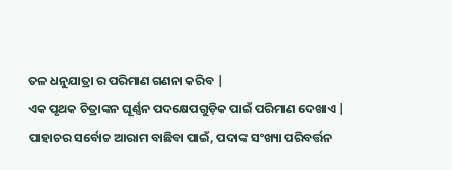ତଳ ଧନୁଯାତ୍ରା ର ପରିମାଣ ଗଣନା କରିବ |
ଏକ ପୃଥକ ଚିତ୍ରାଙ୍କନ ଘୂର୍ଣ୍ଣନ ପଦକ୍ଷେପଗୁଡ଼ିକ ପାଇଁ ପରିମାଣ ଦେଖାଏ |
ପାହାଚର ସର୍ବୋଚ୍ଚ ଆରାମ ବାଛିବା ପାଇଁ, ପଦାଙ୍କ ସଂଖ୍ୟା ପରିବର୍ତ୍ତନ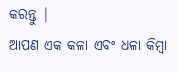କରନ୍ତୁ |
ଆପଣ ଏକ କଳା ଏବଂ ଧଳା କିମ୍ବା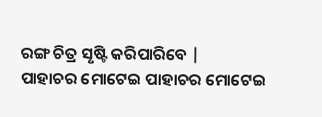ରଙ୍ଗ ଚିତ୍ର ସୃଷ୍ଟି କରିପାରିବେ |
ପାହାଚର ମୋଟେଇ ପାହାଚର ମୋଟେଇ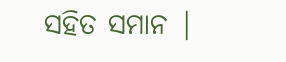ସହିତ ସମାନ |